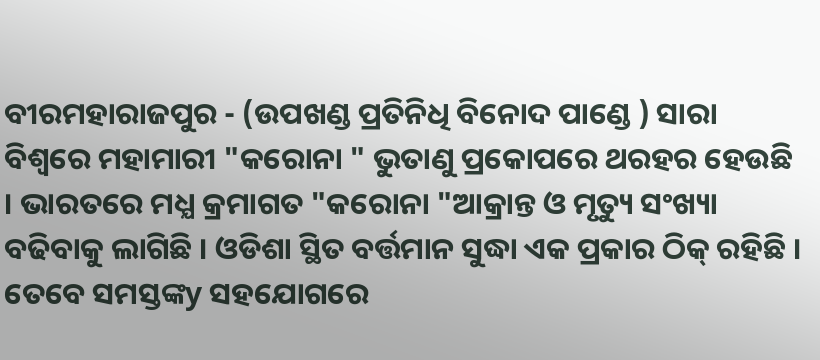ବୀରମହାରାଜପୁର - (ଉପଖଣ୍ଡ ପ୍ରତିନିଧି ବିନୋଦ ପାଣ୍ଡେ ) ସାରା ବିଶ୍ୱରେ ମହାମାରୀ "କରୋନା " ଭୁତାଣୁ ପ୍ରକୋପରେ ଥରହର ହେଉଛି । ଭାରତରେ ମଧ୍ଯ କ୍ରମାଗତ "କରୋନା "ଆକ୍ରାନ୍ତ ଓ ମୃତ୍ୟୁ ସଂଖ୍ୟା ବଢିବାକୁ ଲାଗିଛି । ଓଡିଶା ସ୍ଥିତ ବର୍ତ୍ତମାନ ସୁଦ୍ଧା ଏକ ପ୍ରକାର ଠିକ୍ ରହିଛି । ତେବେ ସମସ୍ତଙ୍କy ସହଯୋଗରେ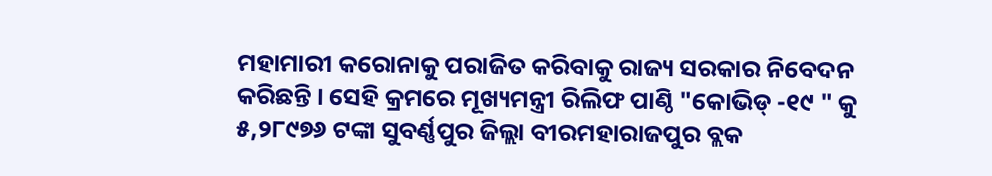ମହାମାରୀ କରୋନାକୁ ପରାଜିତ କରିବାକୁ ରାଜ୍ୟ ସରକାର ନିବେଦନ କରିଛନ୍ତି । ସେହି କ୍ରମରେ ମୂଖ୍ୟମନ୍ତ୍ରୀ ରିଲିଫ ପାଣ୍ଠି "କୋଭିଡ୍ -୧୯ " କୁ ୫,୨୮୯୭୬ ଟଙ୍କା ସୁବର୍ଣ୍ଣପୁର ଜିଲ୍ଲା ବୀରମହାରାଜପୁର ବ୍ଲକ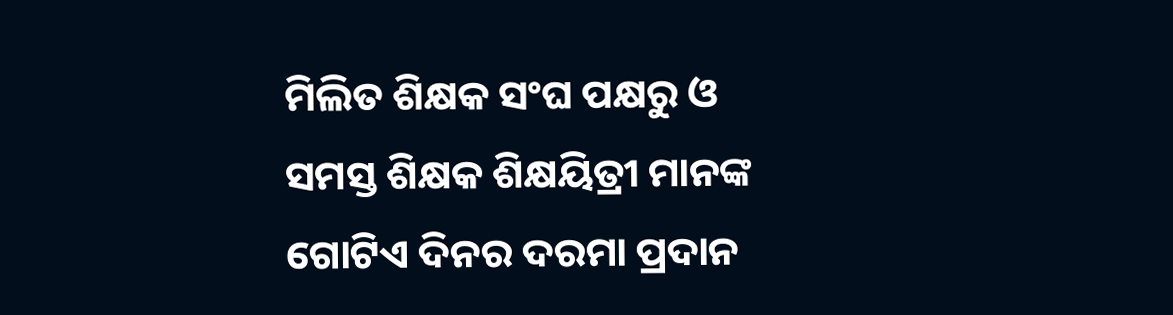ମିଲିତ ଶିକ୍ଷକ ସଂଘ ପକ୍ଷରୁ ଓ ସମସ୍ତ ଶିକ୍ଷକ ଶିକ୍ଷୟିତ୍ରୀ ମାନଙ୍କ ଗୋଟିଏ ଦିନର ଦରମା ପ୍ରଦାନ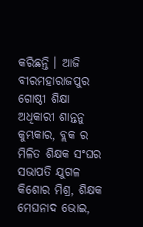କରିଛନ୍ତି । ଆଜି ବୀରମହାରାଜପୁର ଗୋଷ୍ଠୀ ଶିକ୍ଷା ଅଧିକାରୀ ଶାନ୍ତନୁ କୁମ୍ଭକାର, ବ୍ଲକ ର ମିଳିତ ଶିକ୍ଷକ ସଂଘର ସଭାପତି ଯୁଗଳ କିଶୋର ମିଶ୍ର, ଶିକ୍ଷକ ମେଘନାଦ ଭୋଇ,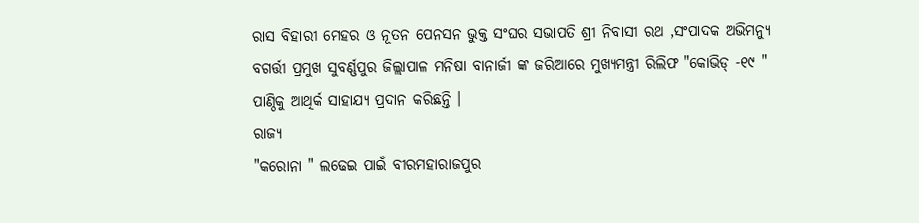ରାସ ବିହାରୀ ମେହର ଓ ନୂତନ ପେନସନ ଭୁକ୍ତ ସଂଘର ସଭାପତି ଶ୍ରୀ ନିବାସୀ ରଥ ,ସଂପାଦକ ଅଭିମନ୍ୟୁ ବଗର୍ତ୍ତୀ ପ୍ରମୁଖ ସୁବର୍ଣ୍ଣପୁର ଜିଲ୍ଲାପାଳ ମନିଷା ବାନାର୍ଜୀ ଙ୍କ ଜରିଆରେ ମୁଖ୍ୟମନ୍ତ୍ରୀ ରିଲିଫ "କୋଭିଡ୍ -୧୯ " ପାଣ୍ଠିକୁ ଆଥିର୍କ ସାହାଯ୍ୟ ପ୍ରଦାନ କରିଛନ୍ତି ।
ରାଜ୍ୟ
"କରୋନା " ଲଢେଇ ପାଇଁ ବୀରମହାରାଜପୁର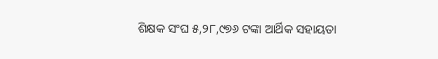ଶିକ୍ଷକ ସଂଘ ୫,୨୮,୯୭୬ ଟଙ୍କା ଆର୍ଥିକ ସହାୟତା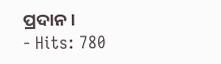ପ୍ରଦାନ ।
- Hits: 780